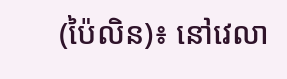(ប៉ៃលិន)៖ នៅវេលា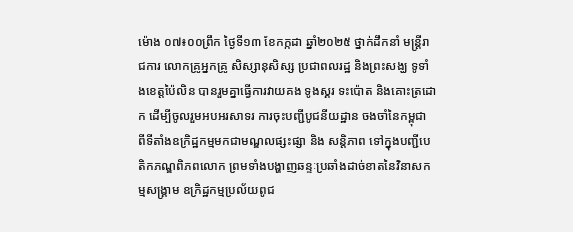ម៉ោង ០៧៖០០ព្រឹក ថ្ងៃទី១៣ ខែកក្កដា ឆ្នាំ២០២៥ ថ្នាក់ដឹកនាំ មន្ត្រីរាជការ លោកគ្រូអ្នកគ្រូ សិស្សានុសិស្ស ប្រជាពលរដ្ឋ និងព្រះសង្ឃ ទូទាំងខេត្តប៉ៃលិន បានរួមគ្នាធ្វើការវាយគង ទូងស្គរ ទះប៉ោត និងគោះត្រដោក ដើម្បីចូលរួមអបអរសាទរ ការចុះបញ្ជីបូជនីយដ្ឋាន ចងចាំនៃកម្ពុជា ពីទីតាំងឧក្រិដ្ឋកម្មមកជាមណ្ឌលផ្សះផ្សា និង សន្តិភាព ទៅក្នុងបញ្ជីបេតិកភណ្ឌពិភពលោក ព្រមទាំងបង្ហាញឆន្ទៈប្រឆាំងដាច់ខាតនៃវិនាសកម្មសង្គ្រាម ឧក្រិដ្ឋកម្មប្រល័យពូជ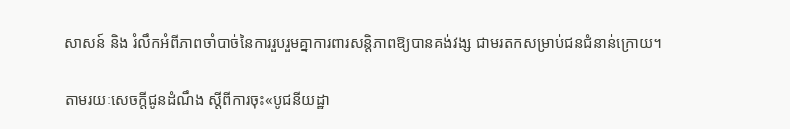សាសន៍ និង រំលឹកអំពីភាពចាំបាច់នៃការរួបរួមគ្នាការពារសន្តិភាពឱ្យបានគង់វង្ស ជាមរតកសម្រាប់ជនជំនាន់ក្រោយ។

តាមរយៈសេចក្ដីជូនដំណឹង ស្ដីពីការចុះ«បូជនីយដ្ឋា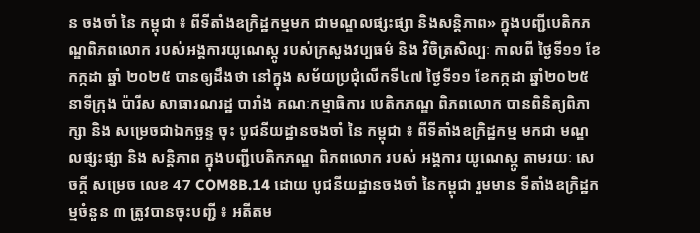ន ចងចាំ នៃ កម្ពុជា ៖ ពីទីតាំងឧក្រិដ្ឋកម្មមក ជាមណ្ឌលផ្សះផ្សា និងសន្តិភាព» ក្នុងបញ្ជីបេតិកភណ្ឌពិភពលោក របស់អង្គការយូណេស្កូ របស់ក្រសួងវប្បធម៌ និង វិចិត្រសិល្បៈ កាលពី ថ្ងៃទី១១ ខែកក្កដា ឆ្នាំ ២០២៥ បានឲ្យដឹងថា នៅក្នុង សម័យប្រជុំលើកទី៤៧ ថ្ងៃទី១១ ខែកក្កដា ឆ្នាំ២០២៥ នាទីក្រុង ប៉ារីស សាធារណរដ្ឋ បារាំង គណៈកម្មាធិការ បេតិកភណ្ឌ ពិភពលោក បានពិនិត្យពិភាក្សា និង សម្រេចជាឯកច្ឆន្ទ ចុះ បូជនីយដ្ឋានចងចាំ នៃ កម្ពុជា ៖ ពីទីតាំងឧក្រិដ្ឋកម្ម មកជា មណ្ឌលផ្សះផ្សា និង សន្តិភាព ក្នុងបញ្ជីបេតិកភណ្ឌ ពិភពលោក របស់ អង្គការ យូណេស្កូ តាមរយៈ សេចក្ដី សម្រេច លេខ 47 COM8B.14 ដោយ បូជនីយដ្ឋានចងចាំ នៃកម្ពុជា រួមមាន ទីតាំងឧក្រិដ្ឋកម្មចំនួន ៣ ត្រូវបានចុះបញ្ជី ៖ អតីតម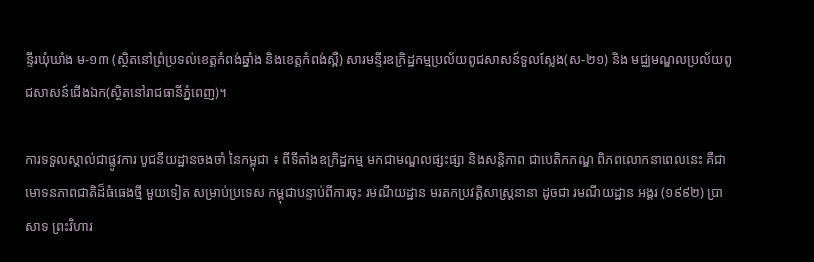ន្ទីរឃុំឃាំង ម-១៣ (ស្ថិតនៅព្រំប្រទល់ខេត្តកំពង់ឆ្នាំង និងខេត្តកំពង់ស្ពឺ) សារមន្ទីរឧក្រិដ្ឋកម្មប្រល័យពូជសាសន៍ទួលស្លែង(ស-២១) និង មជ្ឈមណ្ឌលប្រល័យពូជសាសន៍ជើងឯក(ស្ថិតនៅរាជធានីភ្នំពេញ)។

ការទទួលស្គាល់ជាផ្លូវការ បូជនីយដ្ឋានចងចាំ នៃកម្ពុជា ៖ ពីទីតាំងឧក្រិដ្ឋកម្ម មកជាមណ្ឌលផ្សះផ្សា និងសន្តិភាព ជាបេតិកភណ្ឌ ពិភពលោកនាពេលនេះ គឺជាមោទនភាពជាតិដ៏ធំធេងថ្មី មួយទៀត សម្រាប់ប្រទេស កម្ពុជាបន្ទាប់ពីការចុះ រមណីយដ្ឋាន មរតកប្រវត្តិសាស្ត្រនានា ដូចជា រមណីយដ្ឋាន អង្គរ (១៩៩២) ប្រាសាទ ព្រះវិហារ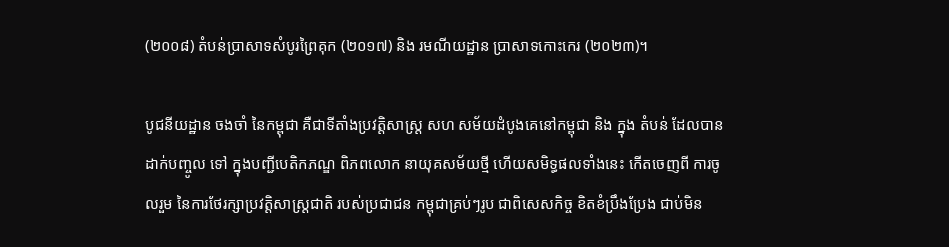(២០០៨) តំបន់ប្រាសាទសំបូរព្រៃគុក (២០១៧) និង រមណីយដ្ឋាន ប្រាសាទកោះកេរ (២០២៣)។

បូជនីយដ្ឋាន ចងចាំ នៃកម្ពុជា គឺជាទីតាំងប្រវត្តិសាស្ត្រ សហ សម័យដំបូងគេនៅកម្ពុជា និង ក្នុង តំបន់ ដែលបានដាក់បញ្ចូល ទៅ ក្នុងបញ្ជីបេតិកភណ្ឌ ពិភពលោក នាយុគសម័យថ្មី ហើយសមិទ្ធផលទាំងនេះ កើតចេញពី ការចូលរួម នៃការថែរក្សាប្រវត្តិសាស្ត្រជាតិ របស់ប្រជាជន កម្ពុជាគ្រប់ៗរូប ជាពិសេសកិច្ច ខិតខំប្រឹងប្រែង ជាប់មិន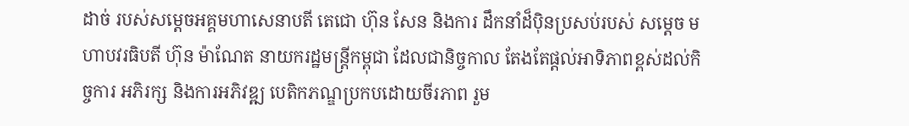ដាច់ របស់សម្តេចអគ្គមហាសេនាបតី តេជោ ហ៊ុន សែន និងការ ដឹកនាំដ៏ប៉ិនប្រសប់របស់ សម្តេច មហាបវរធិបតី ហ៊ុន ម៉ាណែត នាយករដ្ឋមន្ត្រីកម្ពុជា ដែលជានិច្ចកាល តែងតែផ្តល់អាទិភាពខ្ពស់ដល់កិច្ចការ អភិរក្ស និងការអភិវឌ្ឍ បេតិកភណ្ឌប្រកបដោយចីរភាព រួម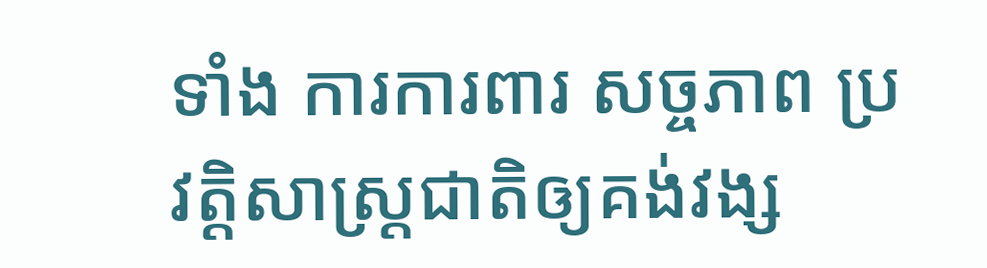ទាំង ការការពារ សច្ចភាព ប្រវត្តិសាស្ត្រជាតិឲ្យគង់វង្ស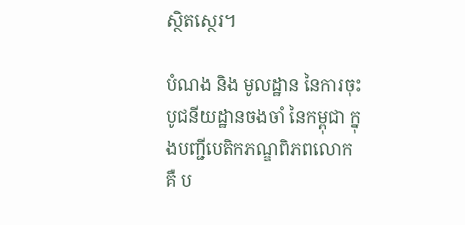ស្ថិតស្ថេរ។

បំណង និង មូលដ្ឋាន នៃការចុះ បូជនីយដ្ឋានចងចាំ នៃកម្ពុជា ក្នុងបញ្ជីបេតិកភណ្ឌពិភពលោក គឺ ប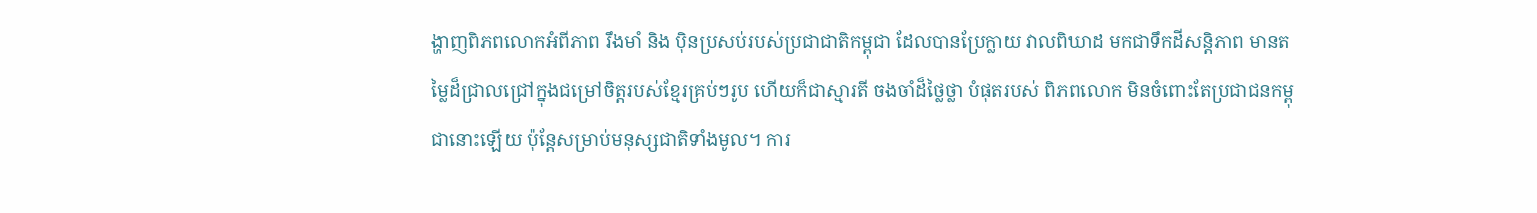ង្ហាញពិភពលោកអំពីភាព រឹងមាំ និង ប៉ិនប្រសប់របស់ប្រជាជាតិកម្ពុជា ដែលបានប្រែក្លាយ វាលពិឃាដ មកជាទឹកដីសន្តិភាព មានតម្លៃដ៏ជ្រាលជ្រៅក្នុងជម្រៅចិត្តរបស់ខ្មែរគ្រប់ៗរូប ហើយក៏ជាស្មារតី ចងចាំដ៏ថ្លៃថ្លា បំផុតរបស់ ពិភពលោក មិនចំពោះតែប្រជាជនកម្ពុជានោះឡើយ ប៉ុន្តែសម្រាប់មនុស្សជាតិទាំងមូល។ ការ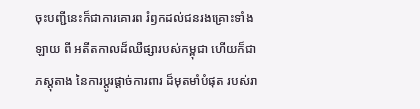ចុះបញ្ជីនេះក៏ជាការគោរព រំឭកដល់ជនរងគ្រោះទាំងឡាយ ពី អតីតកាលដ៏ឈឺផ្សារបស់កម្ពុជា ហើយក៏ជាភស្តុតាង នៃការប្ដូរផ្ដាច់ការពារ ដ៏មុតមាំបំផុត របស់រា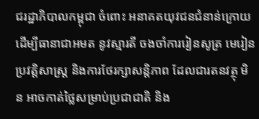ជរដ្ឋាភិបាលកម្ពុជា ចំពោះ អនាគតយុវជនជំនាន់ក្រោយ ដើម្បីធានាជាអមត នូវស្មារតី ចងចាំការរៀនសូត្រ មេរៀន ប្រវត្តិសាស្ត្រ និងការថែរក្សាសន្តិភាព ដែលជារតនវត្ថុ មិន អាចកាត់ថ្លៃសម្រាប់ប្រជាជាតិ និង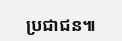ប្រជាជន៕